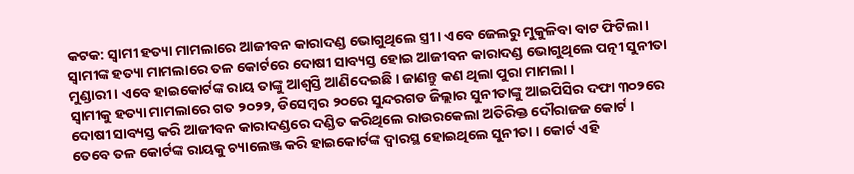କଟକ: ସ୍ବାମୀ ହତ୍ୟା ମାମଲାରେ ଆଜୀବନ କାରାଦଣ୍ଡ ଭୋଗୁଥିଲେ ସ୍ତ୍ରୀ । ଏବେ ଜେଲରୁ ମୁକୁଳିବା ବାଟ ଫିଟିଲା । ସ୍ବାମୀଙ୍କ ହତ୍ୟା ମାମଲାରେ ତଳ କୋର୍ଟରେ ଦୋଷୀ ସାବ୍ୟସ୍ତ ହୋଇ ଆଜୀବନ କାରାଦଣ୍ଡ ଭୋଗୁଥିଲେ ପତ୍ନୀ ସୁନୀତା ମୁଣ୍ଡାରୀ । ଏବେ ହାଇକୋର୍ଟଙ୍କ ରାୟ ତାଙ୍କୁ ଆଶ୍ବସ୍ତି ଆଣିଦେଇଛି । ଜାଣନ୍ତୁ କଣ ଥିଲା ପୁରା ମାମଲା ।
ସ୍ବାମୀକୁ ହତ୍ୟା ମାମଲାରେ ଗତ ୨୦୨୨, ଡିସେମ୍ବର ୨୦ରେ ସୁନ୍ଦରଗଡ ଜିଲ୍ଲାର ସୁନୀତାଙ୍କୁ ଆଇପିସିର ଦଫା ୩୦୨ରେ ଦୋଷୀ ସାବ୍ୟସ୍ତ କରି ଆଜୀବନ କାରାଦଣ୍ଡରେ ଦଣ୍ଡିତ କରିଥିଲେ ରାଉରକେଲା ଅତିରିକ୍ତ ଦୌରାଜଜ କୋର୍ଟ । ତେବେ ତଳ କୋର୍ଟଙ୍କ ରାୟକୁ ଚ୍ୟାଲେଞ୍ଜ କରି ହାଇକୋର୍ଟଙ୍କ ଦ୍ବାରସ୍ଥ ହୋଇଥିଲେ ସୁନୀତା । କୋର୍ଟ ଏହି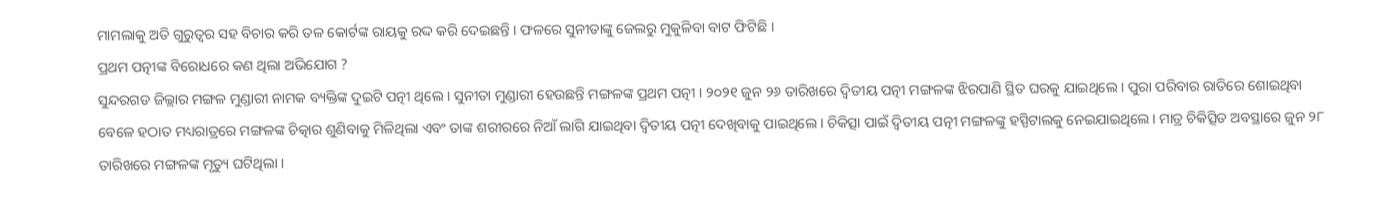ମାମଲାକୁ ଅତି ଗୁରୁତ୍ବର ସହ ବିଚାର କରି ତଳ କୋର୍ଟଙ୍କ ରାୟକୁ ରଦ୍ଦ କରି ଦେଇଛନ୍ତି । ଫଳରେ ସୁନୀତାଙ୍କୁ ଜେଲରୁ ମୁକୁଳିବା ବାଟ ଫିଟିଛି ।
ପ୍ରଥମ ପତ୍ନୀଙ୍କ ବିରୋଧରେ କଣ ଥିଲା ଅଭିଯୋଗ ?
ସୁନ୍ଦରଗଡ ଜିଲ୍ଲାର ମଙ୍ଗଳ ମୁଣ୍ଡାରୀ ନାମକ ବ୍ୟକ୍ତିଙ୍କ ଦୁଇଟି ପତ୍ନୀ ଥିଲେ । ସୁନୀତା ମୁଣ୍ଡାରୀ ହେଉଛନ୍ତି ମଙ୍ଗଳଙ୍କ ପ୍ରଥମ ପତ୍ନୀ । ୨୦୨୧ ଜୁନ ୨୬ ତାରିଖରେ ଦ୍ବିତୀୟ ପତ୍ନୀ ମଙ୍ଗଳଙ୍କ ଝିରପାଣି ସ୍ଥିତ ଘରକୁ ଯାଇଥିଲେ । ପୁରା ପରିବାର ରାତିରେ ଶୋଇଥିବା ବେଳେ ହଠାତ ମଧ୍ୟରାତ୍ରରେ ମଙ୍ଗଳଙ୍କ ଚିତ୍କାର ଶୁଣିବାକୁ ମିଳିଥିଲା ଏବଂ ତାଙ୍କ ଶରୀରରେ ନିଆଁ ଲାଗି ଯାଇଥିବା ଦ୍ବିତୀୟ ପତ୍ନୀ ଦେଖିବାକୁ ପାଇଥିଲେ । ଚିକିତ୍ସା ପାଇଁ ଦ୍ବିତୀୟ ପତ୍ନୀ ମଙ୍ଗଳଙ୍କୁ ହସ୍ପିଟାଲକୁ ନେଇଯାଇଥିଲେ । ମାତ୍ର ଚିକିତ୍ସିତ ଅବସ୍ଥାରେ ଜୁନ ୨୮ ତାରିଖରେ ମଙ୍ଗଳଙ୍କ ମୃତ୍ୟୁ ଘଟିଥିଲା ।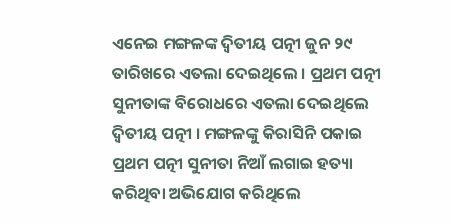ଏନେଇ ମଙ୍ଗଳଙ୍କ ଦ୍ବିତୀୟ ପତ୍ନୀ ଜୁନ ୨୯ ତାରିଖରେ ଏତଲା ଦେଇଥିଲେ । ପ୍ରଥମ ପତ୍ନୀ ସୁନୀତାଙ୍କ ବିରୋଧରେ ଏତଲା ଦେଇଥିଲେ ଦ୍ବିତୀୟ ପତ୍ନୀ । ମଙ୍ଗଳଙ୍କୁ କିରାସିନି ପକାଇ ପ୍ରଥମ ପତ୍ନୀ ସୁନୀତା ନିଆଁ ଲଗାଇ ହତ୍ୟା କରିଥିବା ଅଭିଯୋଗ କରିଥିଲେ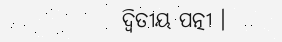ଦ୍ବିତୀୟ ପତ୍ନୀ ।